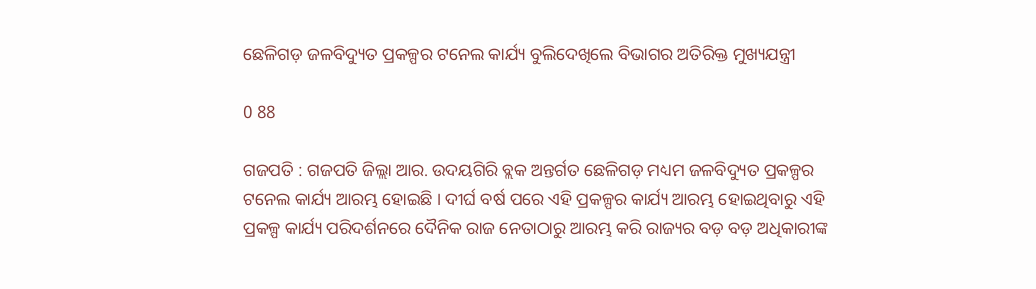ଛେଳିଗଡ଼ ଜଳବିଦ୍ୟୁତ ପ୍ରକଳ୍ପର ଟନେଲ କାର୍ଯ୍ୟ ବୁଲିଦେଖିଲେ ବିଭାଗର ଅତିରିକ୍ତ ମୁଖ୍ୟଯନ୍ତ୍ରୀ

0 88

ଗଜପତି : ଗଜପତି ଜିଲ୍ଲା ଆର. ଉଦୟଗିରି ବ୍ଲକ ଅନ୍ତର୍ଗତ ଛେଳିଗଡ଼ ମଧ୍ୟମ ଜଳବିଦ୍ୟୁତ ପ୍ରକଳ୍ପର ଟନେଲ କାର୍ଯ୍ୟ ଆରମ୍ଭ ହୋଇଛି । ଦୀର୍ଘ ବର୍ଷ ପରେ ଏହି ପ୍ରକଳ୍ପର କାର୍ଯ୍ୟ ଆରମ୍ଭ ହୋଇଥିବାରୁ ଏହି ପ୍ରକଳ୍ପ କାର୍ଯ୍ୟ ପରିଦର୍ଶନରେ ଦୈନିକ ରାଜ ନେତାଠାରୁ ଆରମ୍ଭ କରି ରାଜ୍ୟର ବଡ଼ ବଡ଼ ଅଧିକାରୀଙ୍କ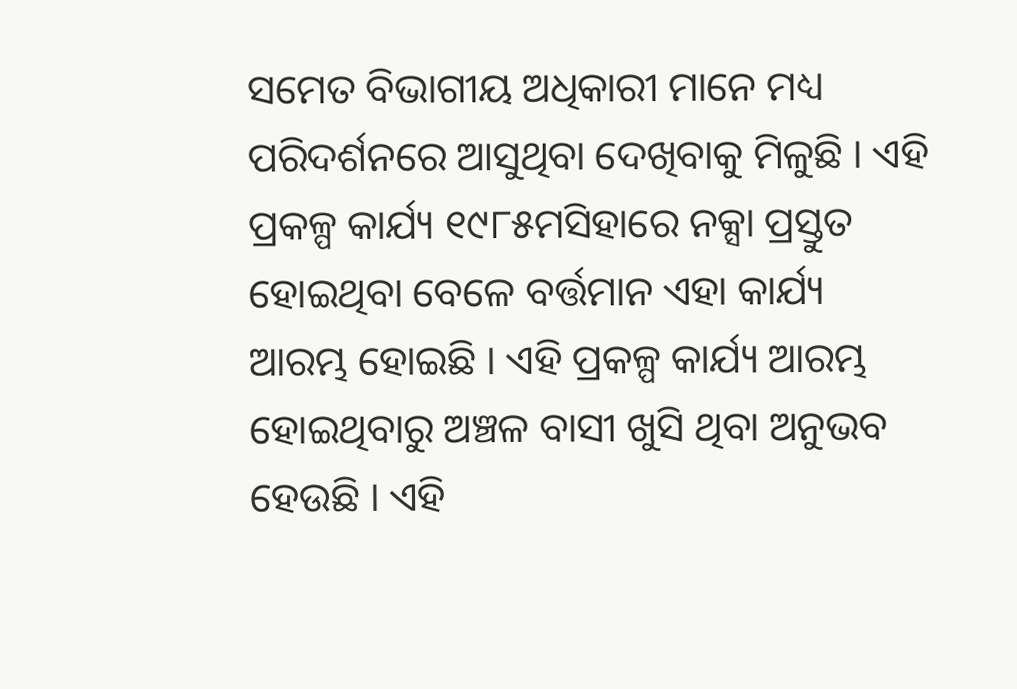ସମେତ ବିଭାଗୀୟ ଅଧିକାରୀ ମାନେ ମଧ୍ୟ ପରିଦର୍ଶନରେ ଆସୁଥିବା ଦେଖିବାକୁ ମିଳୁଛି । ଏହି ପ୍ରକଳ୍ପ କାର୍ଯ୍ୟ ୧୯୮୫ମସିହାରେ ନକ୍ସା ପ୍ରସ୍ତୁତ ହୋଇଥିବା ବେଳେ ବର୍ତ୍ତମାନ ଏହା କାର୍ଯ୍ୟ ଆରମ୍ଭ ହୋଇଛି । ଏହି ପ୍ରକଳ୍ପ କାର୍ଯ୍ୟ ଆରମ୍ଭ ହୋଇଥିବାରୁ ଅଞ୍ଚଳ ବାସୀ ଖୁସି ଥିବା ଅନୁଭବ ହେଉଛି । ଏହି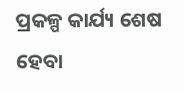ପ୍ରକଳ୍ପ କାର୍ଯ୍ୟ ଶେଷ ହେବା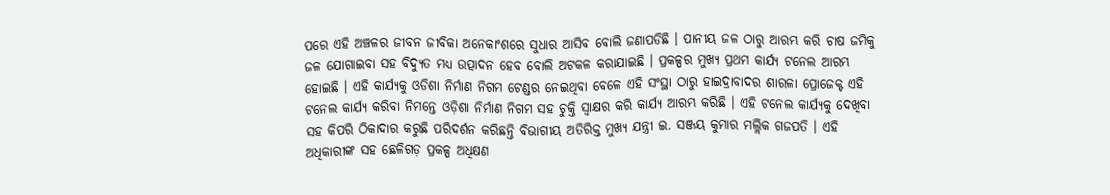ପରେ ଏହି ଅଞ୍ଚଳର ଜୀବନ ଜୀବିକା ଅନେକାଂଶରେ ସୁଧାର ଆସିବ ବୋଲି ଜଣାପଡିଛି । ପାନୀୟ ଜଳ ଠାରୁ ଆରମ୍ଭ କରି ଚାଷ ଜମିକୁ ଜଳ ଯୋଗାଇବା ସହ ବିଦ୍ୟୁତ ମଧ୍ୟ ଉତ୍ପାଦନ ହେବ ବୋଲି ଅଟକଳ କରାଯାଇଛି । ପ୍ରକଳ୍ପର ମୁଖ୍ୟ ପ୍ରଥମ କାର୍ଯ୍ୟ ଟନେଲ ଆରମ୍ଭ ହୋଇଛି । ଏହି କାର୍ଯ୍ୟକୁ ଓଡିଶା ନିର୍ମାଣ ନିଗମ ଟେଣ୍ଡର ନେଇଥିବା ବେଳେ ଏହି ସଂସ୍ଥା ଠାରୁ ହାଇଦ୍ରାବାଦର ଶାରଳା ପ୍ରୋଜେକ୍ଟ ଏହି ଟନେଲ କାର୍ଯ୍ୟ କରିବା ନିମନ୍ତେ ଓଡ଼ିଶା ନିର୍ମାଣ ନିଗମ ସହ ଚୁକ୍ତି ସ୍ଵାକ୍ଷର କରି କାର୍ଯ୍ୟ ଆରମ୍ଭ କରିଛି । ଏହି ଟନେଲ କାର୍ଯ୍ୟକୁ ଦେଖିବା ସହ କିପରି ଠିକାଦାର କରୁଛି ପରିଦର୍ଶନ କରିଛନ୍ତି ବିଭାଗୀୟ ଅତିରିକ୍ତ ମୁଖ୍ୟ ଯନ୍ତ୍ରୀ ଇ. ସଞ୍ଜୟ କୁମାର ମଲ୍ଲିକ ଗଜପତି । ଏହି ଅଧିକାରୀଙ୍କ ସହ ଛେଳିଗଡ଼ ପ୍ରକଳ୍ପ ଅଧିକ୍ଷଣ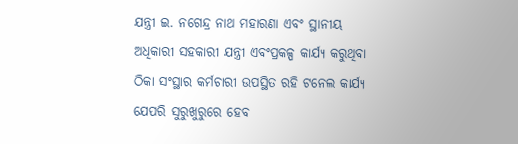ଯନ୍ତ୍ରୀ ଇ. ନଗେନ୍ଦ୍ର ନାଥ ମହାରଣା ଏବଂ ସ୍ଥାନୀୟ ଅଧିକାରୀ ସହକାରୀ ଯନ୍ତ୍ରୀ ଏବଂପ୍ରକଳ୍ପ କାର୍ଯ୍ୟ କରୁଥିବା ଠିକା ସଂସ୍ଥାର କର୍ମଚାରୀ ଉପସ୍ଥିତ ରହି ଟନେଲ କାର୍ଯ୍ୟ ଯେପରି ସୁରୁଖୁରୁରେ ହେବ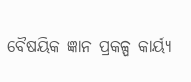ବୈଷୟିକ ଜ୍ଞାନ ପ୍ରକଳ୍ପ କାର୍ୟ୍ଯ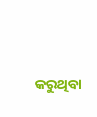କରୁଥିବା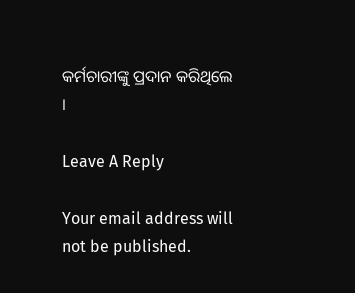କର୍ମଚାରୀଙ୍କୁ ପ୍ରଦାନ କରିଥିଲେ ।

Leave A Reply

Your email address will not be published.